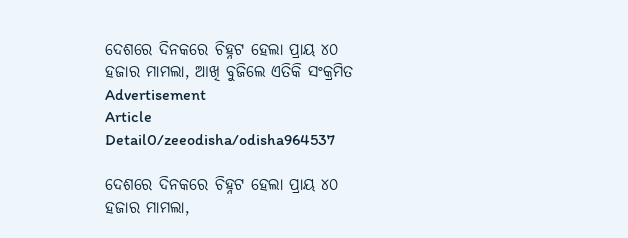ଦେଶରେ ଦିନକରେ ଚିହ୍ନଟ ହେଲା ପ୍ରାୟ ୪୦ ହଜାର ମାମଲା, ଆଖି ବୁଜିଲେ ଏତିକି ସଂକ୍ରମିତ
Advertisement
Article Detail0/zeeodisha/odisha964537

ଦେଶରେ ଦିନକରେ ଚିହ୍ନଟ ହେଲା ପ୍ରାୟ ୪୦ ହଜାର ମାମଲା,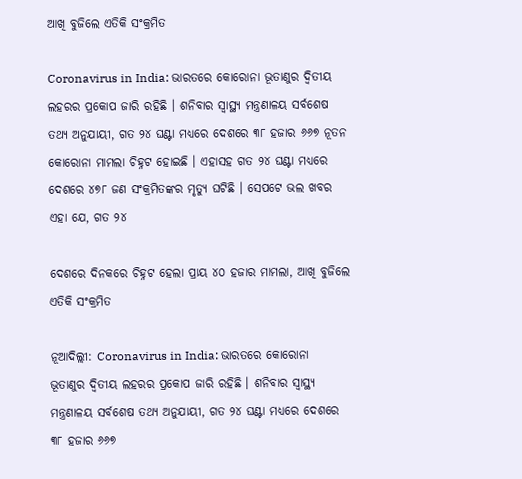ଆଖି ବୁଜିଲେ ଏତିକି ସଂକ୍ରମିତ

Coronavirus in India: ଭାରତରେ କୋରୋନା ଭୂତାଣୁର ଦ୍ୱିତୀୟ ଲହରର ପ୍ରକୋପ ଜାରି ରହିଛି । ଶନିବାର ସ୍ୱାସ୍ଥ୍ୟ ମନ୍ତ୍ରଣାଳୟ ସର୍ବଶେଷ ତଥ୍ୟ ଅନୁଯାୟୀ, ଗତ ୨୪ ଘଣ୍ଟା ମଧ୍ୟରେ ଦେଶରେ ୩୮ ହଜାର ୬୬୭ ନୂତନ କୋରୋନା ମାମଲା ଚିହ୍ନଟ ହୋଇଛି । ଏହାସହ ଗତ ୨୪ ଘଣ୍ଟା ମଧ୍ୟରେ ଦେଶରେ ୪୭୮ ଜଣ ସଂକ୍ରମିତଙ୍କର ମୃତ୍ୟୁ ଘଟିଛି । ସେପଟେ ଭଲ ଖବର ଏହା ଯେ, ଗତ ୨୪

ଦେଶରେ ଦିନକରେ ଚିହ୍ନଟ ହେଲା ପ୍ରାୟ ୪୦ ହଜାର ମାମଲା, ଆଖି ବୁଜିଲେ ଏତିକି ସଂକ୍ରମିତ

ନୂଆଦିଲ୍ଲୀ: Coronavirus in India: ଭାରତରେ କୋରୋନା ଭୂତାଣୁର ଦ୍ୱିତୀୟ ଲହରର ପ୍ରକୋପ ଜାରି ରହିଛି । ଶନିବାର ସ୍ୱାସ୍ଥ୍ୟ ମନ୍ତ୍ରଣାଳୟ ସର୍ବଶେଷ ତଥ୍ୟ ଅନୁଯାୟୀ, ଗତ ୨୪ ଘଣ୍ଟା ମଧ୍ୟରେ ଦେଶରେ ୩୮ ହଜାର ୬୬୭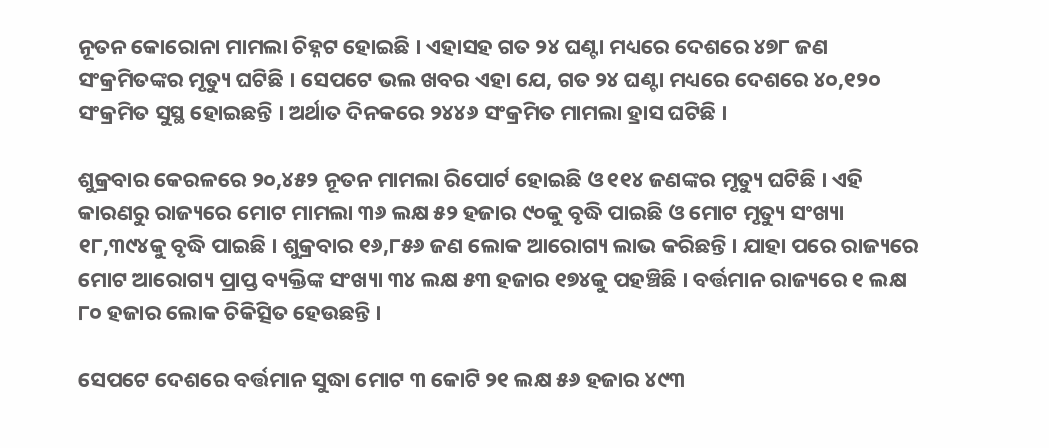ନୂତନ କୋରୋନା ମାମଲା ଚିହ୍ନଟ ହୋଇଛି । ଏହାସହ ଗତ ୨୪ ଘଣ୍ଟା ମଧ୍ୟରେ ଦେଶରେ ୪୭୮ ଜଣ ସଂକ୍ରମିତଙ୍କର ମୃତ୍ୟୁ ଘଟିଛି । ସେପଟେ ଭଲ ଖବର ଏହା ଯେ, ଗତ ୨୪ ଘଣ୍ଟା ମଧ୍ୟରେ ଦେଶରେ ୪୦,୧୨୦ ସଂକ୍ରମିତ ସୁସ୍ଥ ହୋଇଛନ୍ତି । ଅର୍ଥାତ ଦିନକରେ ୨୪୪୬ ସଂକ୍ରମିତ ମାମଲା ହ୍ରାସ ଘଟିଛି ।

ଶୁକ୍ରବାର କେରଳରେ ୨୦,୪୫୨ ନୂତନ ମାମଲା ରିପୋର୍ଟ ହୋଇଛି ଓ ୧୧୪ ଜଣଙ୍କର ମୃତ୍ୟୁ ଘଟିଛି । ଏହି କାରଣରୁ ରାଜ୍ୟରେ ମୋଟ ମାମଲା ୩୬ ଲକ୍ଷ ୫୨ ହଜାର ୯୦କୁ ବୃଦ୍ଧି ପାଇଛି ଓ ମୋଟ ମୃତ୍ୟୁ ସଂଖ୍ୟା ୧୮,୩୯୪କୁ ବୃଦ୍ଧି ପାଇଛି । ଶୁକ୍ରବାର ୧୬,୮୫୬ ଜଣ ଲୋକ ଆରୋଗ୍ୟ ଲାଭ କରିଛନ୍ତି । ଯାହା ପରେ ରାଜ୍ୟରେ ମୋଟ ଆରୋଗ୍ୟ ପ୍ରାପ୍ତ ବ୍ୟକ୍ତିଙ୍କ ସଂଖ୍ୟା ୩୪ ଲକ୍ଷ ୫୩ ହଜାର ୧୭୪କୁ ପହଞ୍ଚିଛି । ବର୍ତ୍ତମାନ ରାଜ୍ୟରେ ୧ ଲକ୍ଷ ୮୦ ହଜାର ଲୋକ ଚିକିତ୍ସିତ ହେଉଛନ୍ତି ।

ସେପଟେ ଦେଶରେ ବର୍ତ୍ତମାନ ସୁଦ୍ଧା ମୋଟ ୩ କୋଟି ୨୧ ଲକ୍ଷ ୫୬ ହଜାର ୪୯୩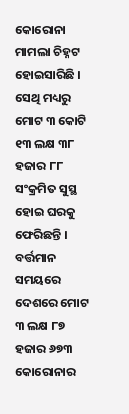କୋରୋନା ମାମଲା ଚିହ୍ନଟ ହୋଇସାରିଛି । ସେଥି ମଧ୍ୟରୁ ମୋଟ ୩ କୋଟି ୧୩ ଲକ୍ଷ ୩୮ ହଜାର ୮୮ ସଂକ୍ରମିତ ସୁସ୍ଥ ହୋଇ ଘରକୁ ଫେରିଛନ୍ତି । ବର୍ତ୍ତମାନ ସମୟରେ ଦେଶରେ ମୋଟ ୩ ଲକ୍ଷ ୮୭ ହଜାର ୬୭୩ କୋରୋନାର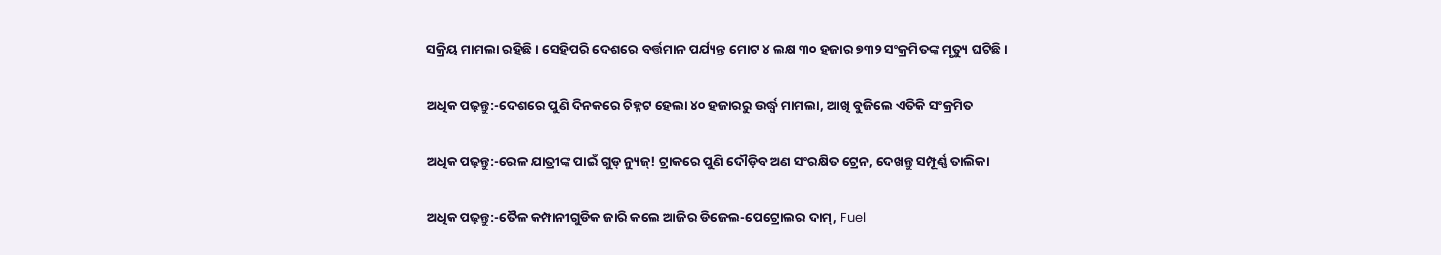ସକ୍ରିୟ ମାମଲା ରହିଛି । ସେହିପରି ଦେଶରେ ବର୍ତ୍ତମାନ ପର୍ଯ୍ୟନ୍ତ ମୋଟ ୪ ଲକ୍ଷ ୩୦ ହଜାର ୭୩୨ ସଂକ୍ରମିତଙ୍କ ମୃତ୍ୟୁ ଘଟିଛି ।

ଅଧିକ ପଢ଼ନ୍ତୁ:-ଦେଶରେ ପୁଣି ଦିନକରେ ଚିହ୍ନଟ ହେଲା ୪୦ ହଜାରରୁ ଉର୍ଦ୍ଧ୍ୱ ମାମଲା, ଆଖି ବୁଜିଲେ ଏତିକି ସଂକ୍ରମିତ

ଅଧିକ ପଢ଼ନ୍ତୁ:-ରେଳ ଯାତ୍ରୀଙ୍କ ପାଇଁ ଗୁଡ୍ ନ୍ୟୁଜ୍! ଟ୍ରାକରେ ପୁଣି ଦୌଡ଼ିବ ଅଣ ସଂରକ୍ଷିତ ଟ୍ରେନ, ଦେଖନ୍ତୁ ସମ୍ପୂର୍ଣ୍ଣ ତାଲିକା

ଅଧିକ ପଢ଼ନ୍ତୁ:-ତୈଳ କମ୍ପାନୀଗୁଡିକ ଜାରି କଲେ ଆଜିର ଡିଜେଲ-ପେଟ୍ରୋଲର ଦାମ୍, Fuel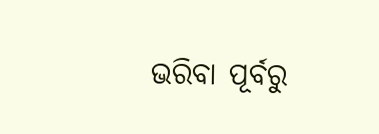ଭରିବା ପୂର୍ବରୁ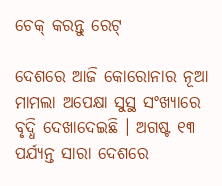ଚେକ୍ କରନ୍ତୁ ରେଟ୍

ଦେଶରେ ଆଜି କୋରୋନାର ନୂଆ ମାମଲା ଅପେକ୍ଷା ସୁସ୍ଥ ସଂଖ୍ୟାରେ ବୃଦ୍ଧି ଦେଖାଦେଇଛି । ଅଗଷ୍ଟ ୧୩ ପର୍ଯ୍ୟନ୍ତ ସାରା ଦେଶରେ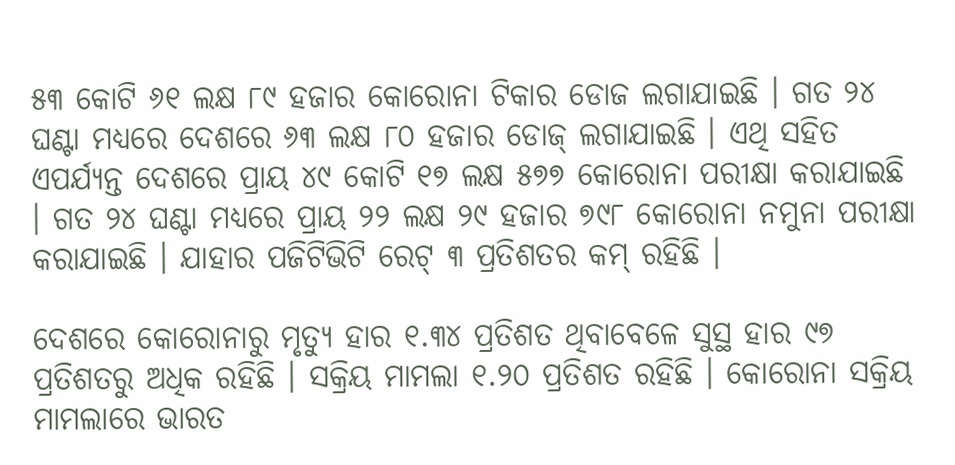୫୩ କୋଟି ୬୧ ଲକ୍ଷ ୮୯ ହଜାର କୋରୋନା ଟିକାର ଡୋଜ ଲଗାଯାଇଛି । ଗତ ୨୪ ଘଣ୍ଟା ମଧ୍ୟରେ ଦେଶରେ ୬୩ ଲକ୍ଷ ୮୦ ହଜାର ଡୋଜ୍ ଲଗାଯାଇଛି । ଏଥି ସହିତ ଏପର୍ଯ୍ୟନ୍ତ ଦେଶରେ ପ୍ରାୟ ୪୯ କୋଟି ୧୭ ଲକ୍ଷ ୫୭୭ କୋରୋନା ପରୀକ୍ଷା କରାଯାଇଛି । ଗତ ୨୪ ଘଣ୍ଟା ମଧ୍ୟରେ ପ୍ରାୟ ୨୨ ଲକ୍ଷ ୨୯ ହଜାର ୭୯୮ କୋରୋନା ନମୁନା ପରୀକ୍ଷା କରାଯାଇଛି । ଯାହାର ପଜିଟିଭିଟି ରେଟ୍ ୩ ପ୍ରତିଶତର କମ୍ ରହିଛି ।

ଦେଶରେ କୋରୋନାରୁ ମୃତ୍ୟୁ ହାର ୧.୩୪ ପ୍ରତିଶତ ଥିବାବେଳେ ସୁସ୍ଥ ହାର ୯୭ ପ୍ରତିଶତରୁ ଅଧିକ ରହିଛି । ସକ୍ରିୟ ମାମଲା ୧.୨୦ ପ୍ରତିଶତ ରହିଛି । କୋରୋନା ସକ୍ରିୟ ମାମଲାରେ ଭାରତ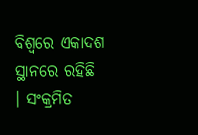ବିଶ୍ୱରେ ଏକାଦଶ ସ୍ଥାନରେ ରହିଛି । ସଂକ୍ରମିତ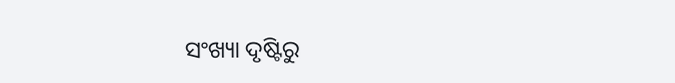ସଂଖ୍ୟା ଦୃଷ୍ଟିରୁ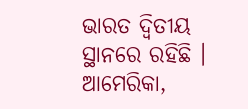ଭାରତ ଦ୍ୱିତୀୟ ସ୍ଥାନରେ ରହିଛି । ଆମେରିକା,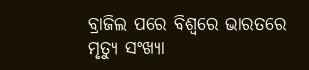ବ୍ରାଜିଲ ପରେ ବିଶ୍ୱରେ ଭାରତରେ ମୃତ୍ୟୁ ସଂଖ୍ୟା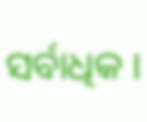ସର୍ବାଧିକ ।